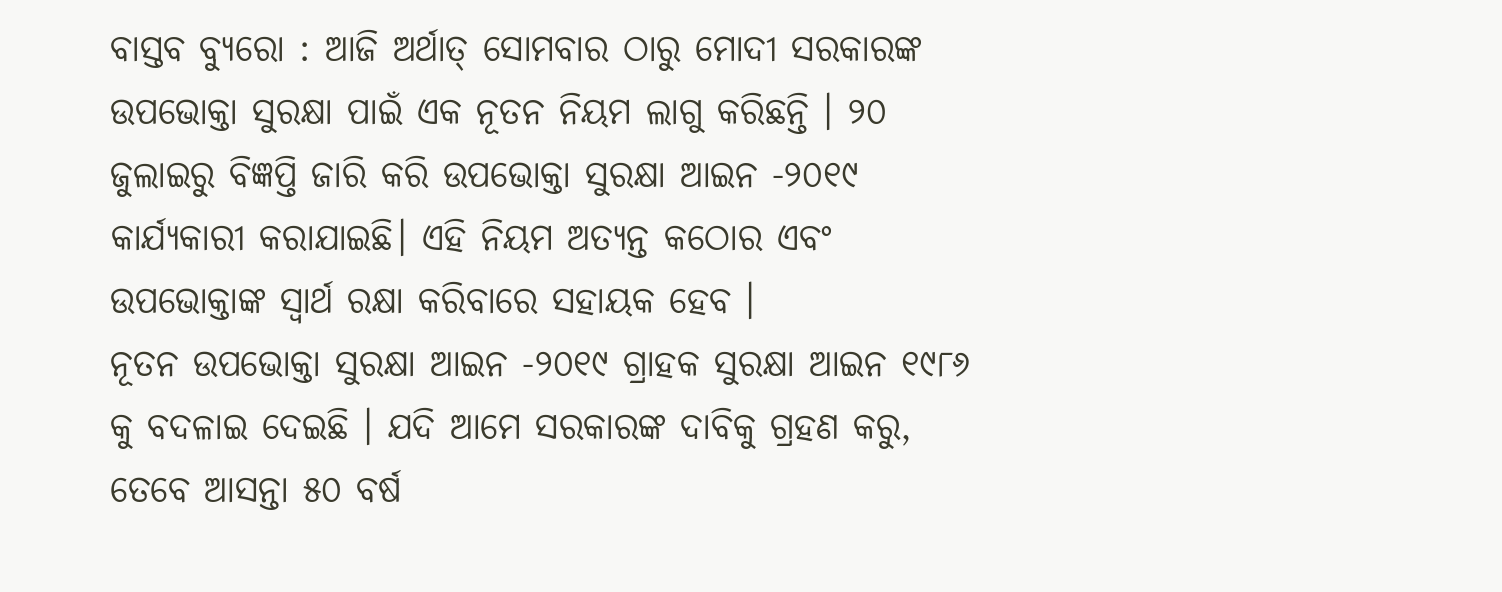ବାସ୍ତବ ବ୍ୟୁରୋ : ଆଜି ଅର୍ଥାତ୍ ସୋମବାର ଠାରୁ ମୋଦୀ ସରକାରଙ୍କ ଉପଭୋକ୍ତା ସୁରକ୍ଷା ପାଇଁ ଏକ ନୂତନ ନିୟମ ଲାଗୁ କରିଛନ୍ତି । ୨୦ ଜୁଲାଇରୁ ବିଜ୍ଞପ୍ତି ଜାରି କରି ଉପଭୋକ୍ତା ସୁରକ୍ଷା ଆଇନ -୨୦୧୯ କାର୍ଯ୍ୟକାରୀ କରାଯାଇଛି। ଏହି ନିୟମ ଅତ୍ୟନ୍ତ କଠୋର ଏବଂ ଉପଭୋକ୍ତାଙ୍କ ସ୍ୱାର୍ଥ ରକ୍ଷା କରିବାରେ ସହାୟକ ହେବ ।
ନୂତନ ଉପଭୋକ୍ତା ସୁରକ୍ଷା ଆଇନ -୨୦୧୯ ଗ୍ରାହକ ସୁରକ୍ଷା ଆଇନ ୧୯୮୬ କୁ ବଦଳାଇ ଦେଇଛି । ଯଦି ଆମେ ସରକାରଙ୍କ ଦାବିକୁ ଗ୍ରହଣ କରୁ, ତେବେ ଆସନ୍ତା ୫୦ ବର୍ଷ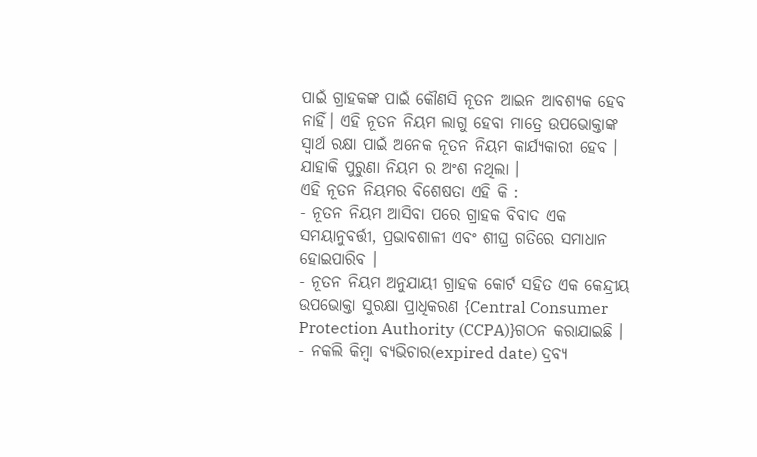ପାଇଁ ଗ୍ରାହକଙ୍କ ପାଇଁ କୌଣସି ନୂତନ ଆଇନ ଆବଶ୍ୟକ ହେବ ନାହିଁ। ଏହି ନୂତନ ନିୟମ ଲାଗୁ ହେବା ମାତ୍ରେ ଉପଭୋକ୍ତାଙ୍କ ସ୍ୱାର୍ଥ ରକ୍ଷା ପାଇଁ ଅନେକ ନୂତନ ନିୟମ କାର୍ଯ୍ୟକାରୀ ହେବ । ଯାହାକି ପୁରୁଣା ନିୟମ ର ଅଂଶ ନଥିଲା ।
ଏହି ନୂତନ ନିୟମର ବିଶେଷତା ଏହି କି :
- ନୂତନ ନିୟମ ଆସିବା ପରେ ଗ୍ରାହକ ବିବାଦ ଏକ ସମୟାନୁବର୍ତ୍ତୀ, ପ୍ରଭାବଶାଳୀ ଏବଂ ଶୀଘ୍ର ଗତିରେ ସମାଧାନ ହୋଇପାରିବ ।
- ନୂତନ ନିୟମ ଅନୁଯାୟୀ ଗ୍ରାହକ କୋର୍ଟ ସହିତ ଏକ କେନ୍ଦ୍ରୀୟ ଉପଭୋକ୍ତା ସୁରକ୍ଷା ପ୍ରାଧିକରଣ {Central Consumer Protection Authority (CCPA)}ଗଠନ କରାଯାଇଛି ।
- ନକଲି କିମ୍ବା ବ୍ୟଭିଚାର(expired date) ଦ୍ରବ୍ୟ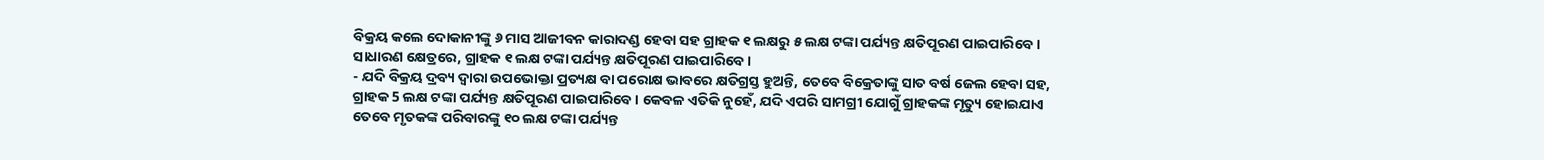ବିକ୍ରୟ କଲେ ଦୋକାନୀଙ୍କୁ ୬ ମାସ ଆଜୀବନ କାରାଦଣ୍ଡ ହେବା ସହ ଗ୍ରାହକ ୧ ଲକ୍ଷରୁ ୫ ଲକ୍ଷ ଟଙ୍କା ପର୍ଯ୍ୟନ୍ତ କ୍ଷତିପୂରଣ ପାଇପାରିବେ । ସାଧାରଣ କ୍ଷେତ୍ରରେ, ଗ୍ରାହକ ୧ ଲକ୍ଷ ଟଙ୍କା ପର୍ଯ୍ୟନ୍ତ କ୍ଷତିପୂରଣ ପାଇପାରିବେ ।
- ଯଦି ବିକ୍ରୟ ଦ୍ରବ୍ୟ ଦ୍ୱାରା ଉପଭୋକ୍ତା ପ୍ରତ୍ୟକ୍ଷ ବା ପରୋକ୍ଷ ଭାବରେ କ୍ଷତିଗ୍ରସ୍ତ ହୁଅନ୍ତି, ତେବେ ବିକ୍ରେତାଙ୍କୁ ସାତ ବର୍ଷ ଜେଲ ହେବା ସହ, ଗ୍ରାହକ 5 ଲକ୍ଷ ଟଙ୍କା ପର୍ଯ୍ୟନ୍ତ କ୍ଷତିପୂରଣ ପାଇପାରିବେ । କେବଳ ଏତିକି ନୁହେଁ, ଯଦି ଏପରି ସାମଗ୍ରୀ ଯୋଗୁଁ ଗ୍ରାହକଙ୍କ ମୃତ୍ୟୁ ହୋଇଯାଏ ତେବେ ମୃତକଙ୍କ ପରିବାରଙ୍କୁ ୧୦ ଲକ୍ଷ ଟଙ୍କା ପର୍ଯ୍ୟନ୍ତ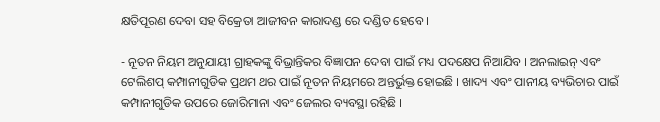କ୍ଷତିପୂରଣ ଦେବା ସହ ବିକ୍ରେତା ଆଜୀବନ କାରାଦଣ୍ଡ ରେ ଦଣ୍ଡିତ ହେବେ ।

- ନୂତନ ନିୟମ ଅନୁଯାୟୀ ଗ୍ରାହକଙ୍କୁ ବିଭ୍ରାନ୍ତିକର ବିଜ୍ଞାପନ ଦେବା ପାଇଁ ମଧ୍ୟ ପଦକ୍ଷେପ ନିଆଯିବ । ଅନଲାଇନ୍ ଏବଂ ଟେଲିଶପ୍ କମ୍ପାନୀଗୁଡିକ ପ୍ରଥମ ଥର ପାଇଁ ନୂତନ ନିୟମରେ ଅନ୍ତର୍ଭୁକ୍ତ ହୋଇଛି । ଖାଦ୍ୟ ଏବଂ ପାନୀୟ ବ୍ୟଭିଚାର ପାଇଁ କମ୍ପାନୀଗୁଡିକ ଉପରେ ଜୋରିମାନା ଏବଂ ଜେଲର ବ୍ୟବସ୍ଥା ରହିଛି ।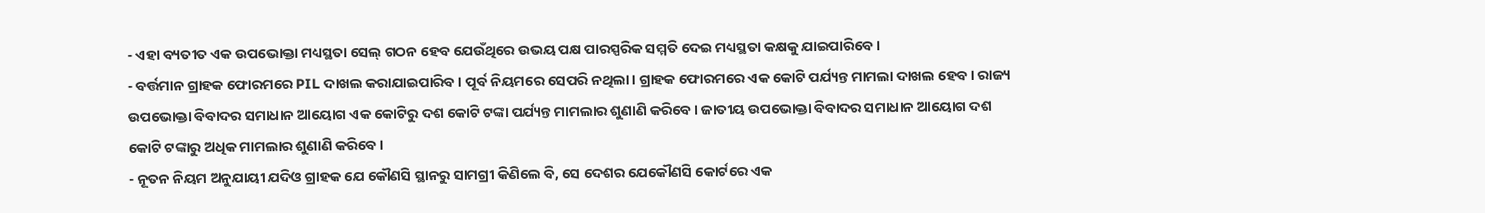- ଏହା ବ୍ୟତୀତ ଏକ ଉପଭୋକ୍ତା ମଧ୍ୟସ୍ଥତା ସେଲ୍ ଗଠନ ହେବ ଯେଉଁଥିରେ ଉଭୟ ପକ୍ଷ ପାରସ୍ପରିକ ସମ୍ମତି ଦେଇ ମଧ୍ୟସ୍ଥତା କକ୍ଷକୁ ଯାଇପାରିବେ ।
- ବର୍ତ୍ତମାନ ଗ୍ରାହକ ଫୋରମରେ PIL ଦାଖଲ କରାଯାଇପାରିବ । ପୂର୍ବ ନିୟମରେ ସେପରି ନଥିଲା। ଗ୍ରାହକ ଫୋରମରେ ଏକ କୋଟି ପର୍ଯ୍ୟନ୍ତ ମାମଲା ଦାଖଲ ହେବ । ରାଜ୍ୟ ଉପଭୋକ୍ତା ବିବାଦର ସମାଧାନ ଆୟୋଗ ଏକ କୋଟିରୁ ଦଶ କୋଟି ଟଙ୍କା ପର୍ଯ୍ୟନ୍ତ ମାମଲାର ଶୁଣାଣି କରିବେ । ଜାତୀୟ ଉପଭୋକ୍ତା ବିବାଦର ସମାଧାନ ଆୟୋଗ ଦଶ କୋଟି ଟଙ୍କାରୁ ଅଧିକ ମାମଲାର ଶୁଣାଣି କରିବେ ।
- ନୂତନ ନିୟମ ଅନୁଯାୟୀ ଯଦିଓ ଗ୍ରାହକ ଯେ କୌଣସି ସ୍ଥାନରୁ ସାମଗ୍ରୀ କିଣିଲେ ବି, ସେ ଦେଶର ଯେକୌଣସି କୋର୍ଟରେ ଏକ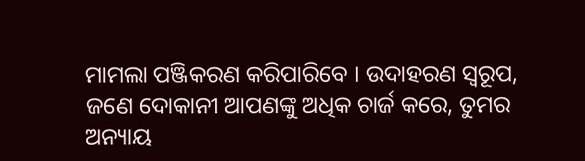ମାମଲା ପଞ୍ଜିକରଣ କରିପାରିବେ । ଉଦାହରଣ ସ୍ୱରୂପ, ଜଣେ ଦୋକାନୀ ଆପଣଙ୍କୁ ଅଧିକ ଚାର୍ଜ କରେ, ତୁମର ଅନ୍ୟାୟ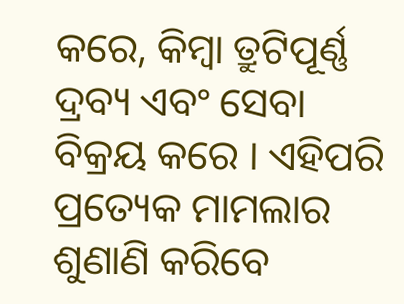କରେ, କିମ୍ବା ତ୍ରୁଟିପୂର୍ଣ୍ଣ ଦ୍ରବ୍ୟ ଏବଂ ସେବା ବିକ୍ରୟ କରେ । ଏହିପରି ପ୍ରତ୍ୟେକ ମାମଲାର ଶୁଣାଣି କରିବେ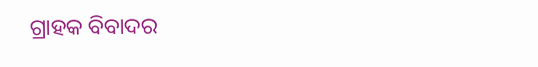ଗ୍ରାହକ ବିବାଦର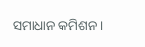ସମାଧାନ କମିଶନ ।